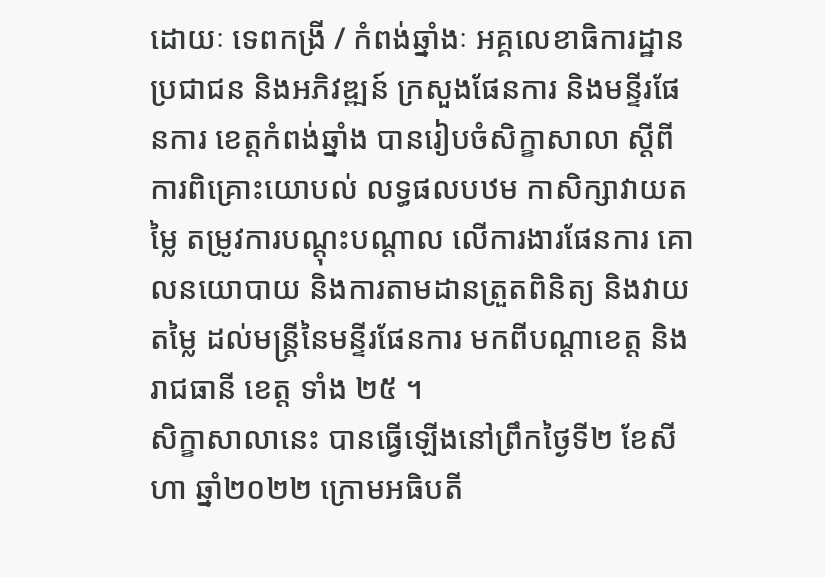ដោយៈ ទេពកង្រី / កំពង់ឆ្នាំងៈ អគ្គលេខាធិការដ្ឋានប្រជាជន និងអភិវឌ្ឍន៍ ក្រសួងផែនការ និងមន្ទីរផែនការ ខេត្តកំពង់ឆ្នាំង បានរៀបចំសិក្ខាសាលា ស្តីពីការពិគ្រោះយោបល់ លទ្ធផលបឋម កាសិក្សាវាយតម្លៃ តម្រូវការបណ្តុះបណ្តាល លើការងារផែនការ គោលនយោបាយ និងការតាមដានត្រួតពិនិត្យ និងវាយតម្លៃ ដល់មន្ត្រីនៃមន្ទីរផែនការ មកពីបណ្តាខេត្ត និងរាជធានី ខេត្ត ទាំង ២៥ ។
សិក្ខាសាលានេះ បានធ្វើឡើងនៅព្រឹកថ្ងៃទី២ ខែសីហា ឆ្នាំ២០២២ ក្រោមអធិបតី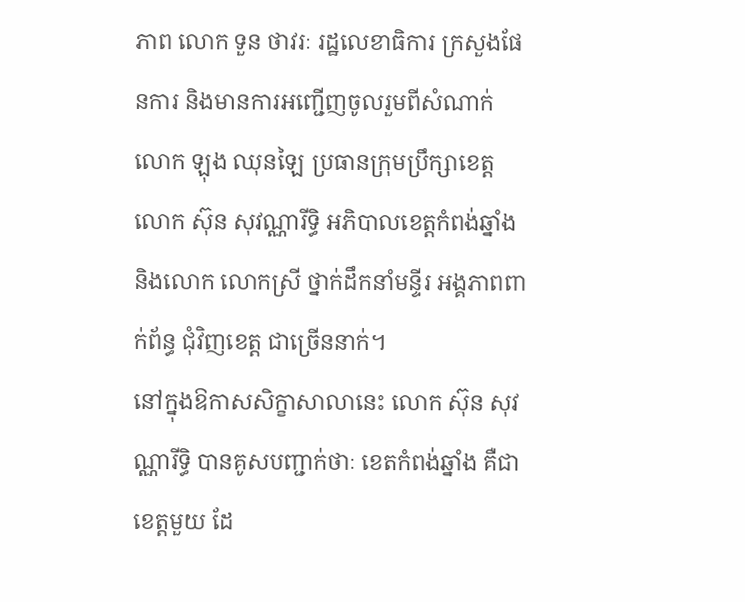ភាព លោក ទួន ថាវរៈ រដ្ឋលេខាធិការ ក្រសួងផែនការ និងមានការអញ្ជើញចូលរួមពីសំណាក់ លោក ឡុង ឈុនឡៃ ប្រធានក្រុមប្រឹក្សាខេត្ត លោក ស៊ុន សុវណ្ណារីទ្ធិ អភិបាលខេត្តកំពង់ឆ្នាំង និងលោក លោកស្រី ថ្នាក់ដឹកនាំមន្ទីរ អង្គភាពពាក់ព័ន្ធ ជុំវិញខេត្ត ជាច្រើននាក់។
នៅក្នុងឱកាសសិក្ខាសាលានេះ លោក ស៊ុន សុវណ្ណារីទ្ធិ បានគូសបញ្ជាក់ថាៈ ខេតកំពង់ឆ្នាំង គឺជាខេត្តមួយ ដែ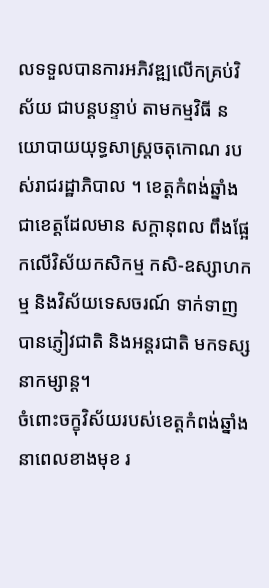លទទួលបានការអភិវឌ្ឍលើកគ្រប់វិស័យ ជាបន្តបន្ទាប់ តាមកម្មវិធី នយោបាយយុទ្ធសាស្ត្រចតុកោណ របស់រាជរដ្ឋាភិបាល ។ ខេត្តកំពង់ឆ្នាំង ជាខេត្តដែលមាន សក្តានុពល ពឹងផ្អែកលើវិស័យកសិកម្ម កសិ-ឧស្សាហកម្ម និងវិស័យទេសចរណ៍ ទាក់ទាញបានភ្ញៀវជាតិ និងអន្តរជាតិ មកទស្សនាកម្សាន្ត។
ចំពោះចក្ខុវិស័យរបស់ខេត្តកំពង់ឆ្នាំង នាពេលខាងមុខ រ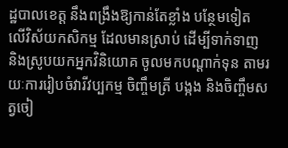ដ្ឋបាលខេត្ត នឹងពង្រឹងឱ្យកាន់តែខ្លាំង បន្ថែមទៀត លើវិស័យកសិកម្ម ដែលមានស្រាប់ ដើម្បីទាក់ទាញ និងស្រូបយកអ្នកវិនិយោគ ចូលមកបណ្តាក់ទុន តាមរយៈការរៀបចំវារីវប្បកម្ម ចិញ្ចឹមត្រី បង្កង និងចិញ្ចឹមសត្វចៀ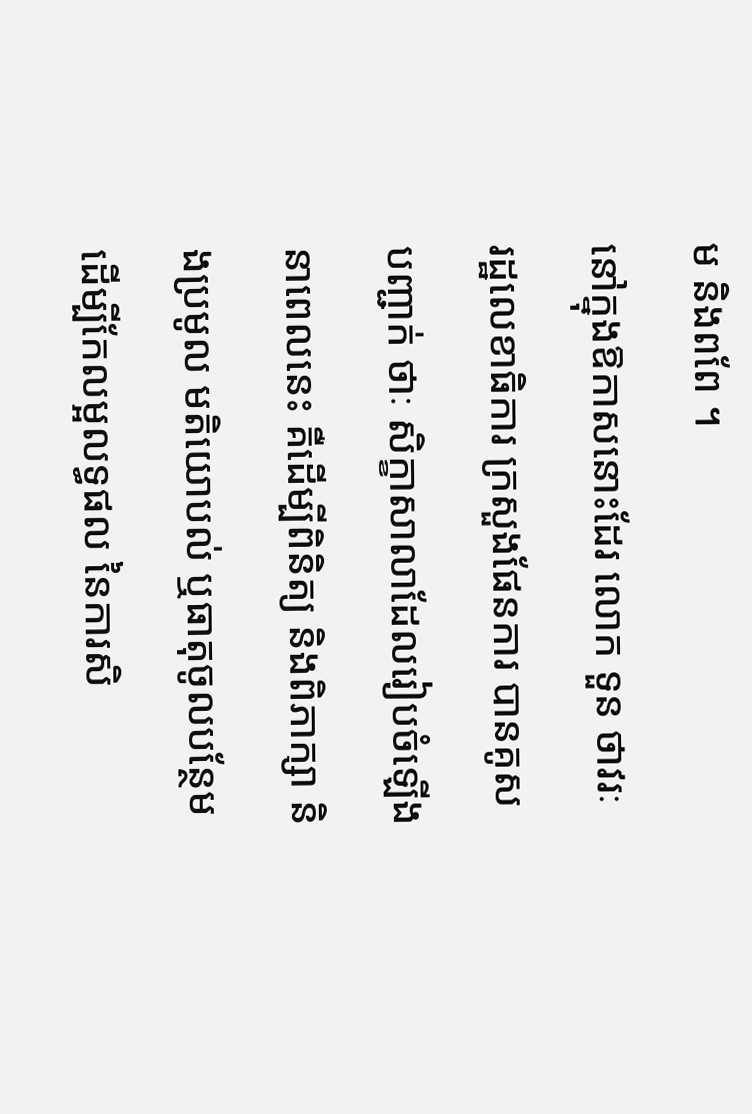ម និងពពែ ។
នៅក្នុងឱកាសនោះដែរ លោក ទួន ថាវរៈ រដ្ឋលេខាធិការ ក្រសួងផែនការ បានគូសបញ្ជាក់ ថាៈ សិក្ខាសាលាដែលរៀបចំឡើង នាពេលនេះ គឺដើម្បីពិនិត្យ និងពិភាក្សា និងប្រមូល មតិយោបល់ ឬធាតុចូលបន្ថែម ដើម្បីកែលម្អលទ្ធផល នៃការសិ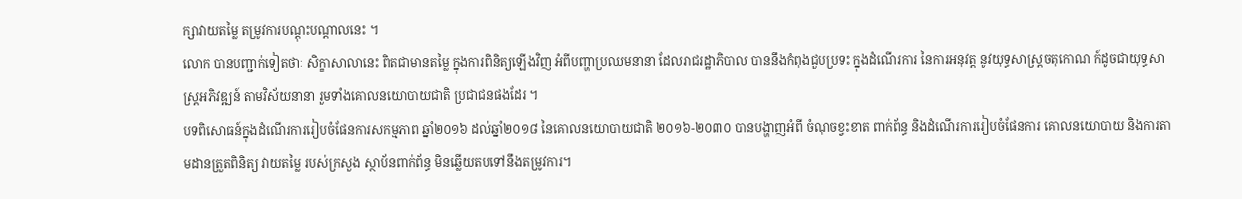ក្សាវាយតម្លៃ តម្រូវការបណ្តុះបណ្តាលនេះ ។
លោក បានបញ្ជាក់ទៀតថាៈ សិក្ខាសាលានេះ ពិតជាមានតម្លៃ ក្នុងការពិនិត្យឡើងវិញ អំពីបញ្ហាប្រឈមនានា ដែលរាជរដ្ឋាភិបាល បាននឹងកំពុងជួបប្រទះ ក្នុងដំណើរការ នៃការអនុវត្ត នូវយុទ្ធសាស្ត្រចតុកោណ ក៍ដូចជាយុទ្ធសាស្ត្រអភិវឌ្ឍន៍ តាមវិស័យនានា រួមទាំងគោលនយោបាយជាតិ ប្រជាជនផងដែរ ។
បទពិសោធន៍ក្នុងដំណើរការរៀបចំផែនការសកម្មភាព ឆ្នាំ២០១៦ ដល់ឆ្នាំ២០១៨ នៃគោលនយោបាយជាតិ ២០១៦-២០៣០ បានបង្ហាញអំពី ចំណុចខ្វះខាត ពាក់ព័ន្ធ និងដំណើរការរៀបចំផែនការ គោលនយោបាយ និងការតាមដានត្រួតពិនិត្យ វាយតម្លៃ របស់ក្រសួង ស្ថាប័នពាក់ព័ន្ធ មិនឆ្លើយតបទៅនឹងតម្រូវការ។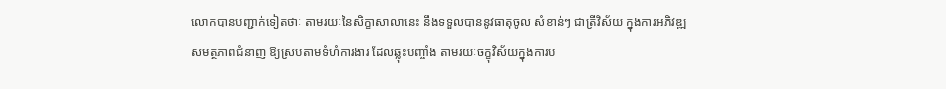លោកបានបញ្ជាក់ទៀតថាៈ តាមរយៈនៃសិក្ខាសាលានេះ នឹងទទួលបាននូវធាតុចូល សំខាន់ៗ ជាត្រីវិស័យ ក្នុងការអភិវឌ្ឍសមត្ថភាពជំនាញ ឱ្យស្របតាមទំហំការងារ ដែលឆ្លុះបញ្ចាំង តាមរយៈចក្ខុវិស័យក្នុងការប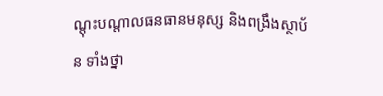ណ្តុះបណ្តាលធនធានមនុស្ស និងពង្រឹងស្ថាប័ន ទាំងថ្នា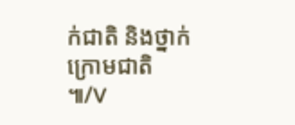ក់ជាតិ និងថ្នាក់ក្រោមជាតិ ៕/V